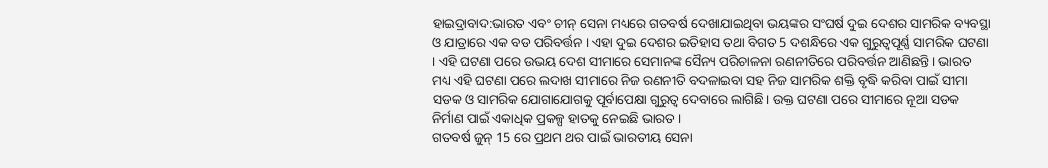ହାଇଦ୍ରାବାଦ:ଭାରତ ଏବଂ ଚୀନ୍ ସେନା ମଧ୍ୟରେ ଗତବର୍ଷ ଦେଖାଯାଇଥିବା ଭୟଙ୍କର ସଂଘର୍ଷ ଦୁଇ ଦେଶର ସାମରିକ ବ୍ୟବସ୍ଥା ଓ ଯାତ୍ରାରେ ଏକ ବଡ ପରିବର୍ତ୍ତନ । ଏହା ଦୁଇ ଦେଶର ଇତିହାସ ତଥା ବିଗତ 5 ଦଶନ୍ଧିରେ ଏକ ଗୁରୁତ୍ବପୂର୍ଣ୍ଣ ସାମରିକ ଘଟଣା । ଏହି ଘଟଣା ପରେ ଉଭୟ ଦେଶ ସୀମାରେ ସେମାନଙ୍କ ସୈନ୍ୟ ପରିଚାଳନା ରଣନୀତିରେ ପରିବର୍ତ୍ତନ ଆଣିଛନ୍ତି । ଭାରତ ମଧ୍ୟ ଏହି ଘଟଣା ପରେ ଲଦାଖ ସୀମାରେ ନିଜ ରଣନୀତି ବଦଳାଇବା ସହ ନିଜ ସାମରିକ ଶକ୍ତି ବୃଦ୍ଧି କରିବା ପାଇଁ ସୀମା ସଡକ ଓ ସାମରିକ ଯୋଗାଯୋଗକୁ ପୂର୍ବାପେକ୍ଷା ଗୁରୁତ୍ବ ଦେବାରେ ଲାଗିଛି। ଉକ୍ତ ଘଟଣା ପରେ ସୀମାରେ ନୂଆ ସଡକ ନିର୍ମାଣ ପାଇଁ ଏକାଧିକ ପ୍ରକଳ୍ପ ହାତକୁ ନେଇଛି ଭାରତ ।
ଗତବର୍ଷ ଜୁନ୍ 15 ରେ ପ୍ରଥମ ଥର ପାଇଁ ଭାରତୀୟ ସେନା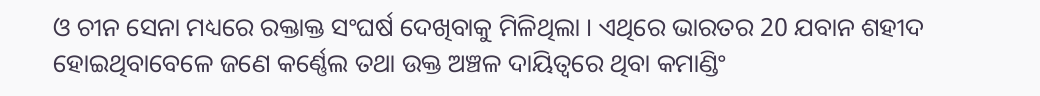ଓ ଚୀନ ସେନା ମଧ୍ୟରେ ରକ୍ତାକ୍ତ ସଂଘର୍ଷ ଦେଖିବାକୁ ମିଳିଥିଲା । ଏଥିରେ ଭାରତର 20 ଯବାନ ଶହୀଦ ହୋଇଥିବାବେଳେ ଜଣେ କର୍ଣ୍ଣେଲ ତଥା ଉକ୍ତ ଅଞ୍ଚଳ ଦାୟିତ୍ବରେ ଥିବା କମାଣ୍ଡିଂ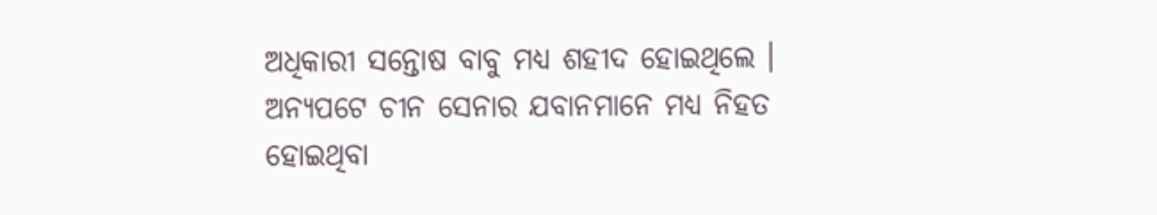ଅଧିକାରୀ ସନ୍ତୋଷ ବାବୁ ମଧ୍ୟ ଶହୀଦ ହୋଇଥିଲେ । ଅନ୍ୟପଟେ ଚୀନ ସେନାର ଯବାନମାନେ ମଧ୍ୟ ନିହତ ହୋଇଥିବା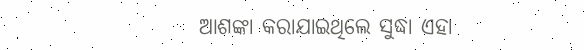ଆଶଙ୍କା କରାଯାଇଥିଲେ ସୁଦ୍ଧା ଏହା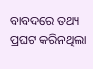ବାବଦରେ ତଥ୍ୟ ପ୍ରଘଟ କରିନଥିଲା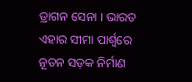ଡ୍ରାଗନ ସେନା । ଭାରତ ଏହାର ସୀମା ପାର୍ଶ୍ୱରେ ନୂତନ ସଡ଼କ ନିର୍ମାଣ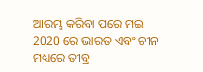ଆରମ୍ଭ କରିବା ପରେ ମଇ 2020 ରେ ଭାରତ ଏବଂ ଚୀନ ମଧ୍ୟରେ ତୀବ୍ର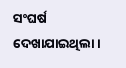ସଂଘର୍ଷ ଦେଖାଯାଇଥିଲା ।